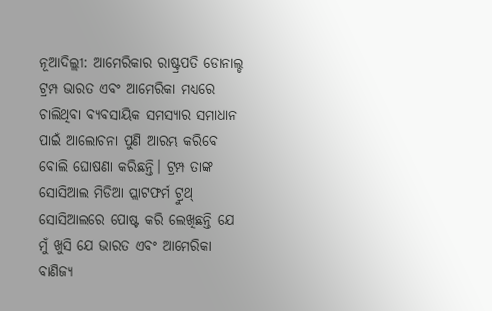ନୂଆଦିଲ୍ଲୀ: ଆମେରିକାର ରାଷ୍ଟ୍ରପତି ଡୋନାଲ୍ଡ ଟ୍ରମ୍ପ ଭାରତ ଏବଂ ଆମେରିକା ମଧ୍ୟରେ ଚାଲିଥିବା ବ୍ୟବସାୟିକ ସମସ୍ୟାର ସମାଧାନ ପାଇଁ ଆଲୋଚନା ପୁଣି ଆରମ୍ଭ କରିବେ ବୋଲି ଘୋଷଣା କରିଛନ୍ତି। ଟ୍ରମ୍ପ ତାଙ୍କ ସୋସିଆଲ ମିଡିଆ ପ୍ଲାଟଫର୍ମ ଟ୍ରୁଥ୍ ସୋସିଆଲରେ ପୋଷ୍ଟ କରି ଲେଖିଛନ୍ତି ଯେ ମୁଁ ଖୁସି ଯେ ଭାରତ ଏବଂ ଆମେରିକା ବାଣିଜ୍ୟ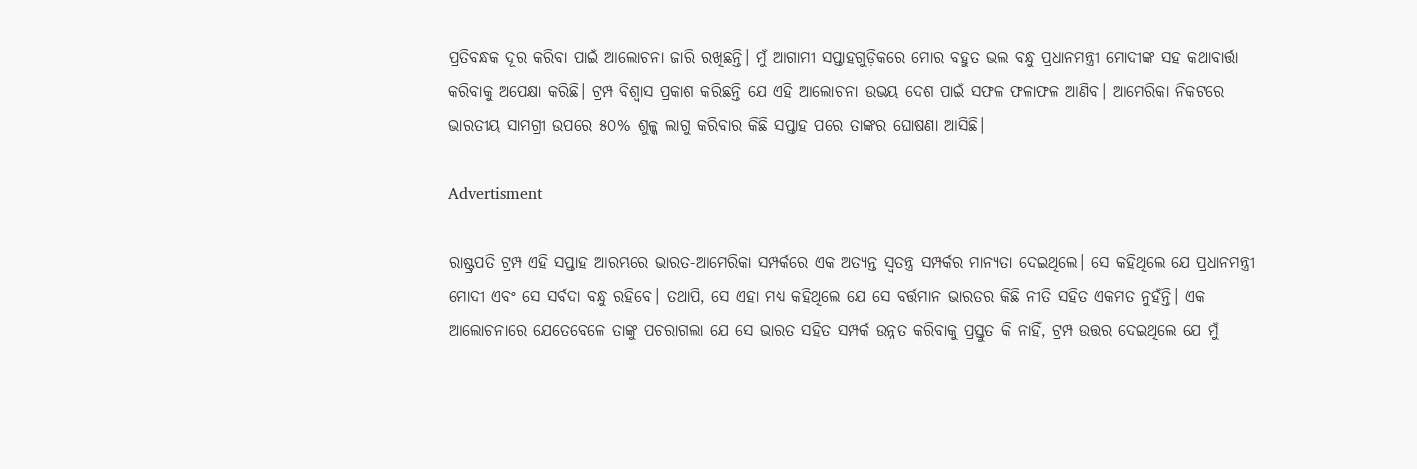ପ୍ରତିବନ୍ଧକ ଦୂର କରିବା ପାଇଁ ଆଲୋଚନା ଜାରି ରଖିଛନ୍ତି। ମୁଁ ଆଗାମୀ ସପ୍ତାହଗୁଡ଼ିକରେ ମୋର ବହୁତ ଭଲ ବନ୍ଧୁ ପ୍ରଧାନମନ୍ତ୍ରୀ ମୋଦୀଙ୍କ ସହ କଥାବାର୍ତ୍ତା କରିବାକୁ ଅପେକ୍ଷା କରିଛି। ଟ୍ରମ୍ପ ବିଶ୍ୱାସ ପ୍ରକାଶ କରିଛନ୍ତି ଯେ ଏହି ଆଲୋଚନା ଉଭୟ ଦେଶ ପାଇଁ ସଫଳ ଫଳାଫଳ ଆଣିବ। ଆମେରିକା ନିକଟରେ ଭାରତୀୟ ସାମଗ୍ରୀ ଉପରେ ୫୦% ଶୁଳ୍କ ଲାଗୁ କରିବାର କିଛି ସପ୍ତାହ ପରେ ତାଙ୍କର ଘୋଷଣା ଆସିଛି।

Advertisment

ରାଷ୍ଟ୍ରପତି ଟ୍ରମ୍ପ ଏହି ସପ୍ତାହ ଆରମ୍ଭରେ ଭାରତ-ଆମେରିକା ସମ୍ପର୍କରେ ଏକ ଅତ୍ୟନ୍ତ ସ୍ୱତନ୍ତ୍ର ସମ୍ପର୍କର ମାନ୍ୟତା ଦେଇଥିଲେ। ସେ କହିଥିଲେ ଯେ ପ୍ରଧାନମନ୍ତ୍ରୀ ମୋଦୀ ଏବଂ ସେ ସର୍ବଦା ବନ୍ଧୁ ରହିବେ। ତଥାପି, ସେ ଏହା ମଧ୍ୟ କହିଥିଲେ ଯେ ସେ ବର୍ତ୍ତମାନ ଭାରତର କିଛି ନୀତି ସହିତ ଏକମତ ନୁହଁନ୍ତି। ଏକ ଆଲୋଚନାରେ ଯେତେବେଳେ ତାଙ୍କୁ ପଚରାଗଲା ଯେ ସେ ଭାରତ ସହିତ ସମ୍ପର୍କ ଉନ୍ନତ କରିବାକୁ ପ୍ରସ୍ତୁତ କି ନାହିଁ, ଟ୍ରମ୍ପ ଉତ୍ତର ଦେଇଥିଲେ ଯେ ମୁଁ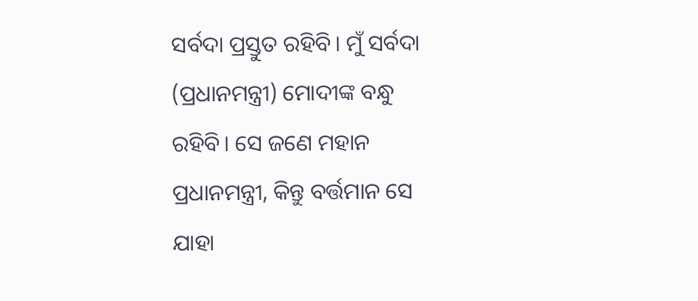ସର୍ବଦା ପ୍ରସ୍ତୁତ ରହିବି। ମୁଁ ସର୍ବଦା (ପ୍ରଧାନମନ୍ତ୍ରୀ) ମୋଦୀଙ୍କ ବନ୍ଧୁ ରହିବି। ସେ ଜଣେ ମହାନ ପ୍ରଧାନମନ୍ତ୍ରୀ, କିନ୍ତୁ ବର୍ତ୍ତମାନ ସେ ଯାହା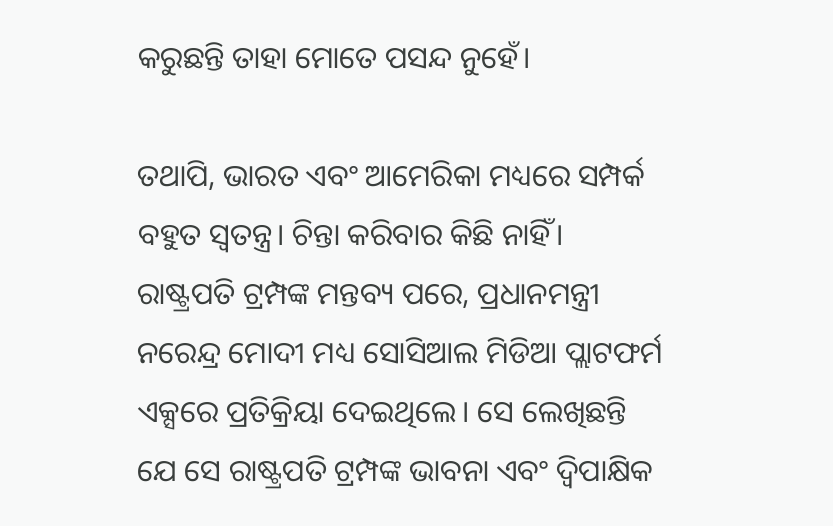କରୁଛନ୍ତି ତାହା ମୋତେ ପସନ୍ଦ ନୁହେଁ।

ତଥାପି, ଭାରତ ଏବଂ ଆମେରିକା ମଧ୍ୟରେ ସମ୍ପର୍କ ବହୁତ ସ୍ୱତନ୍ତ୍ର। ଚିନ୍ତା କରିବାର କିଛି ନାହିଁ। ରାଷ୍ଟ୍ରପତି ଟ୍ରମ୍ପଙ୍କ ମନ୍ତବ୍ୟ ପରେ, ପ୍ରଧାନମନ୍ତ୍ରୀ ନରେନ୍ଦ୍ର ମୋଦୀ ମଧ୍ୟ ସୋସିଆଲ ମିଡିଆ ପ୍ଲାଟଫର୍ମ ଏକ୍ସରେ ପ୍ରତିକ୍ରିୟା ଦେଇଥିଲେ। ସେ ଲେଖିଛନ୍ତି ଯେ ସେ ରାଷ୍ଟ୍ରପତି ଟ୍ରମ୍ପଙ୍କ ଭାବନା ଏବଂ ଦ୍ୱିପାକ୍ଷିକ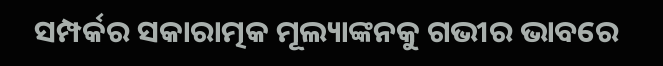ସମ୍ପର୍କର ସକାରାତ୍ମକ ମୂଲ୍ୟାଙ୍କନକୁ ଗଭୀର ଭାବରେ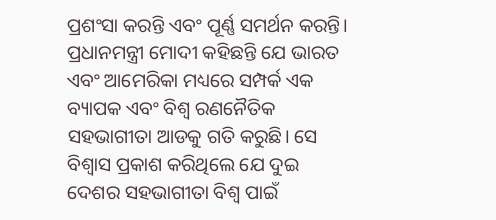ପ୍ରଶଂସା କରନ୍ତି ଏବଂ ପୂର୍ଣ୍ଣ ସମର୍ଥନ କରନ୍ତି। ପ୍ରଧାନମନ୍ତ୍ରୀ ମୋଦୀ କହିଛନ୍ତି ଯେ ଭାରତ ଏବଂ ଆମେରିକା ମଧ୍ୟରେ ସମ୍ପର୍କ ଏକ ବ୍ୟାପକ ଏବଂ ବିଶ୍ୱ ରଣନୈତିକ ସହଭାଗୀତା ଆଡକୁ ଗତି କରୁଛି। ସେ ବିଶ୍ୱାସ ପ୍ରକାଶ କରିଥିଲେ ଯେ ଦୁଇ ଦେଶର ସହଭାଗୀତା ବିଶ୍ୱ ପାଇଁ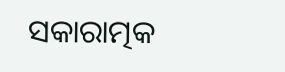ସକାରାତ୍ମକ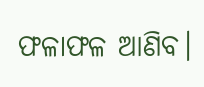ଫଳାଫଳ ଆଣିବ।